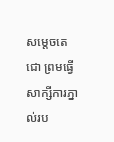សម្តេចតេជោ ព្រមធ្វើសាក្សីការភ្នាល់រប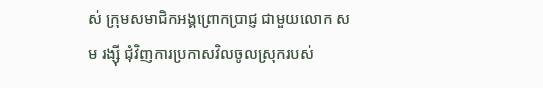ស់ ក្រុមសមាជិកអង្គព្រោកប្រាជ្ញ ជាមួយលោក សម រង្ស៊ី ជុំវិញការប្រកាសវិលចូលស្រុករបស់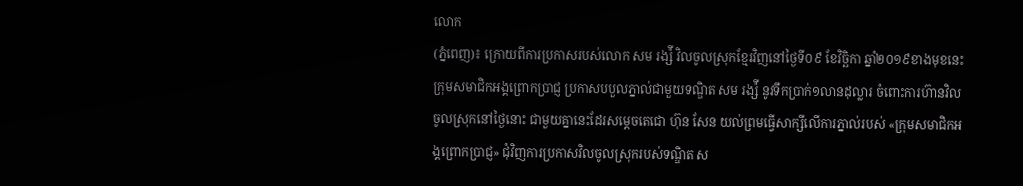លោក
(ភ្នំពេញ)៖ ក្រោយពីការប្រកាសរបស់លោក សម រង្ស៉ី វិលចូលស្រុកខ្មែរវិញនៅថ្ងៃទី០៩ ខែវិច្ឆិកា ឆ្នាំ២០១៩ខាងមុខនេះក្រុមសមាជិកអង្គព្រោកប្រាជ្ញ ប្រកាសបបួលភ្នាល់ជាមួយទណ្ឌិត សម រង្ស៉ី នូវទឹកប្រាក់១លានដុល្លារ ចំពោះការហ៊ានវិលចូលស្រុកនៅថ្ងៃនោះ ជាមួយគ្នានេះដែរសម្តេចតេជោ ហ៊ុន សែន យល់ព្រមធ្វើសាក្សីលើការភ្នាល់របស់ «ក្រុមសមាជិកអង្គព្រោកប្រាជ្ញ» ជុំវិញការប្រកាសវិលចូលស្រុករបស់ទណ្ឌិត ស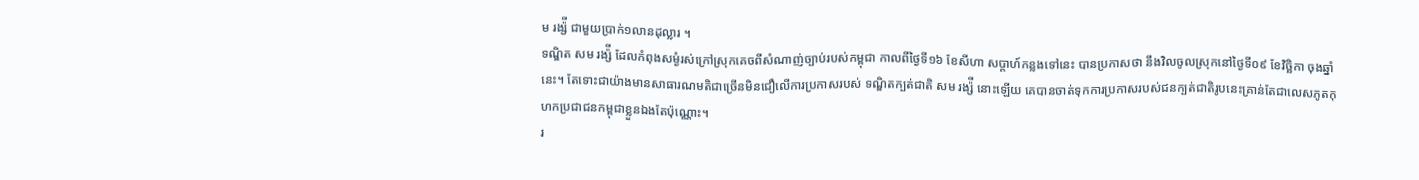ម រង្ស៉ី ជាមួយប្រាក់១លានដុល្លារ ។
ទណ្ឌិត សម រង្ស៉ី ដែលកំពុងសម្ងំរស់ក្រៅស្រុកគេចពីសំណាញ់ច្បាប់របស់កម្ពុជា កាលពីថ្ងៃទី១៦ ខែសីហា សប្តាហ៍កន្លងទៅនេះ បានប្រកាសថា នឹងវិលចូលស្រុកនៅថ្ងៃទី០៩ ខែវិច្ឆិកា ចុងឆ្នាំនេះ។ តែទោះជាយ៉ាងមានសាធារណមតិជាច្រើនមិនជឿលើការប្រកាសរបស់ ទណ្ឌិតក្បត់ជាតិ សម រង្ស៉ី នោះឡើយ គេបានចាត់ទុកការប្រកាសរបស់ជនក្បត់ជាតិរូបនេះគ្រាន់តែជាលេសភូតកុហកប្រជាជនកម្ពុជាខ្លួនឯងតែប៉ុណ្ណោះ។
រ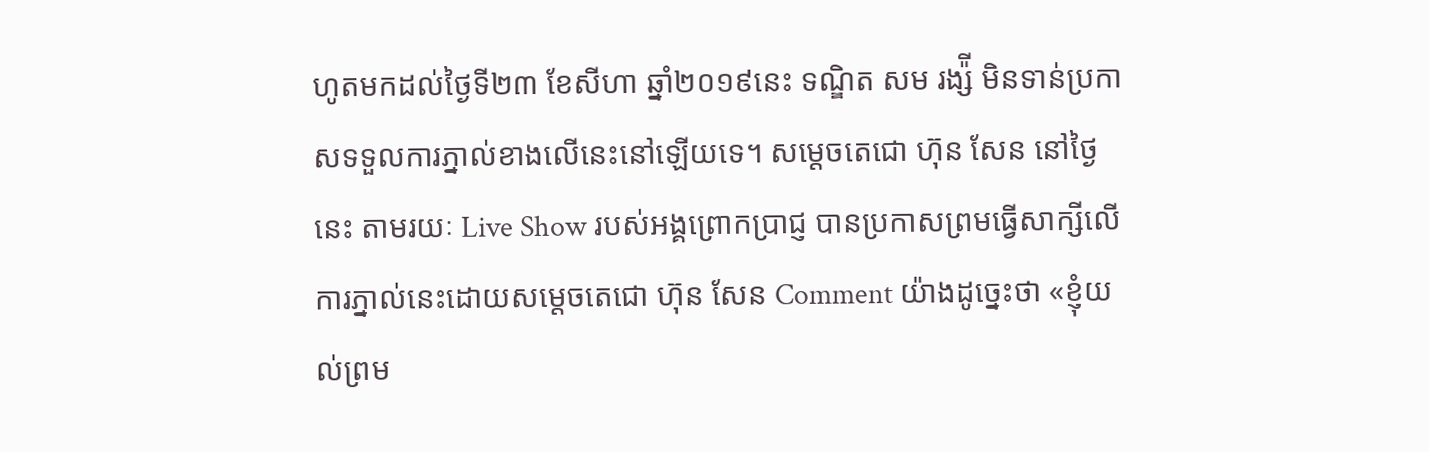ហូតមកដល់ថ្ងៃទី២៣ ខែសីហា ឆ្នាំ២០១៩នេះ ទណ្ឌិត សម រង្ស៉ី មិនទាន់ប្រកាសទទួលការភ្នាល់ខាងលើនេះនៅឡើយទេ។ សម្តេចតេជោ ហ៊ុន សែន នៅថ្ងៃនេះ តាមរយៈ Live Show របស់អង្គព្រោកប្រាជ្ញ បានប្រកាសព្រមធ្វើសាក្សីលើការភ្នាល់នេះដោយសម្តេចតេជោ ហ៊ុន សែន Comment យ៉ាងដូច្នេះថា «ខ្ញុំយល់ព្រម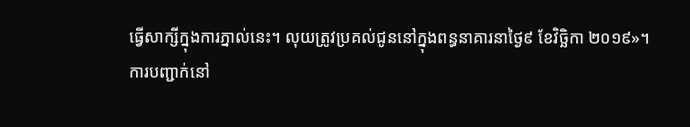ធ្វើសាក្សីក្នុងការភ្នាល់នេះ។ លុយត្រូវប្រគល់ជូននៅក្នុងពន្ធនាគារនាថ្ងៃ៩ ខែវិច្ឆិកា ២០១៩»។
ការបញ្ជាក់នៅ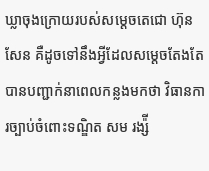ឃ្លាចុងក្រោយរបស់សម្តេចតេជោ ហ៊ុន សែន គឺដូចទៅនឹងអ្វីដែលសម្តេចតែងតែបានបញ្ជាក់នាពេលកន្លងមកថា វិធានការច្បាប់ចំពោះទណ្ឌិត សម រង្ស៉ី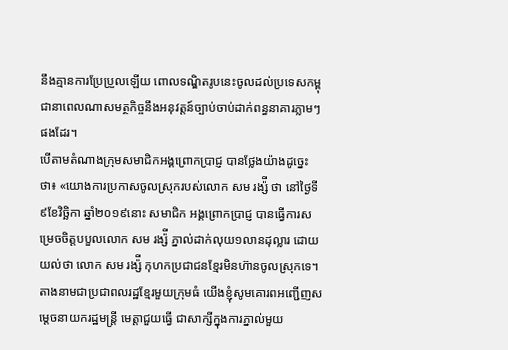នឹងគ្មានការប្រែប្រួលឡើយ ពោលទណ្ឌិតរូបនេះចូលដល់ប្រទេសកម្ពុជានាពេលណាសមត្ថកិច្ចនឹងអនុវត្តន៍ច្បាប់ចាប់ដាក់ពន្ធនាគារភ្លាមៗផងដែរ។
បើតាមតំណាងក្រុមសមាជិកអង្គព្រោកប្រាជ្ញ បានថ្លែងយ៉ាងដូច្នេះថា៖ «យោងការប្រកាសចូលស្រុករបស់លោក សម រង្ស៉ី ថា នៅថ្ងៃទី៩ខែវិច្ឆិកា ឆ្នាំ២០១៩នោះ សមាជិក អង្គព្រោកប្រាជ្ញ បានធ្វើការសម្រេចចិត្តបបួលលោក សម រង្ស៉ី ភ្នាល់ដាក់លុយ១លានដុល្លារ ដោយយល់ថា លោក សម រង្ស៉ី កុហកប្រជាជនខ្មែរមិនហ៊ានចូលស្រុកទេ។ តាងនាមជាប្រជាពលរដ្ឋខ្មែរមួយក្រុមធំ យើងខ្ញុំសូមគោរពអញ្ជើញសម្តេចនាយករដ្ឋមន្ត្រី មេត្តាជួយធ្វើ ជាសាក្សីក្នុងការភ្នាល់មួយ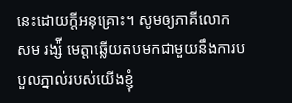នេះដោយក្តីអនុគ្រោះ។ សូមឲ្យភាគីលោក សម រង្ស៉ី មេត្តាឆ្លើយតបមកជាមួយនឹងការបបួលភ្នាល់របស់យើងខ្ញុំ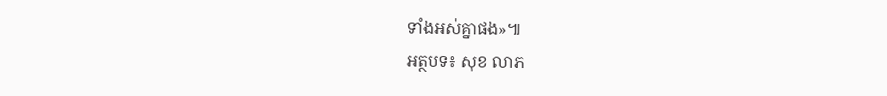ទាំងអស់គ្នាផង»៕
អត្ថបទ៖ សុខ លាភ